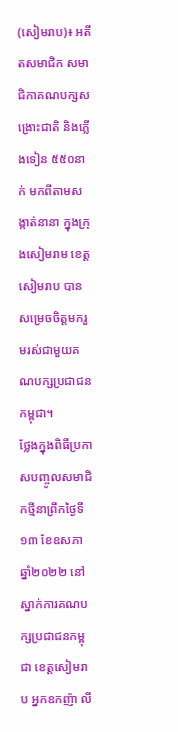(សៀមរាប)៖ អតីតសមាជិក សមាជិកាគណបក្សសង្រោះជាតិ និងភ្លេីងទៀន ៥៥០នាក់ មកពីតាមសង្កាត់នានា ក្នុងក្រុងសៀមរាម ខេត្តសៀមរាប បានសម្រេចចិត្តមករួមរស់ជាមួយគណបក្សប្រជាជនកម្ពុជា។
ថ្លែងក្នុងពិធីប្រកាសបញ្ចូលសមាជិកថ្មីនាព្រឹកថ្ងៃទី១៣ ខែឧសភា ឆ្នាំ២០២២ នៅស្នាក់ការគណបក្សប្រជាជនកម្ពុជា ខេត្តសៀមរាប អ្នកឧកញ៉ា លី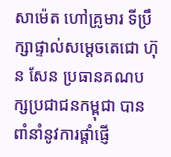សាម៉េត ហៅគ្រូមារ ទីប្រឹក្សាផ្ទាល់សម្ដេចតេជោ ហ៊ុន សែន ប្រធានគណបក្សប្រជាជនកម្ពុជា បានពាំនាំនូវការផ្ដាំផ្ញើ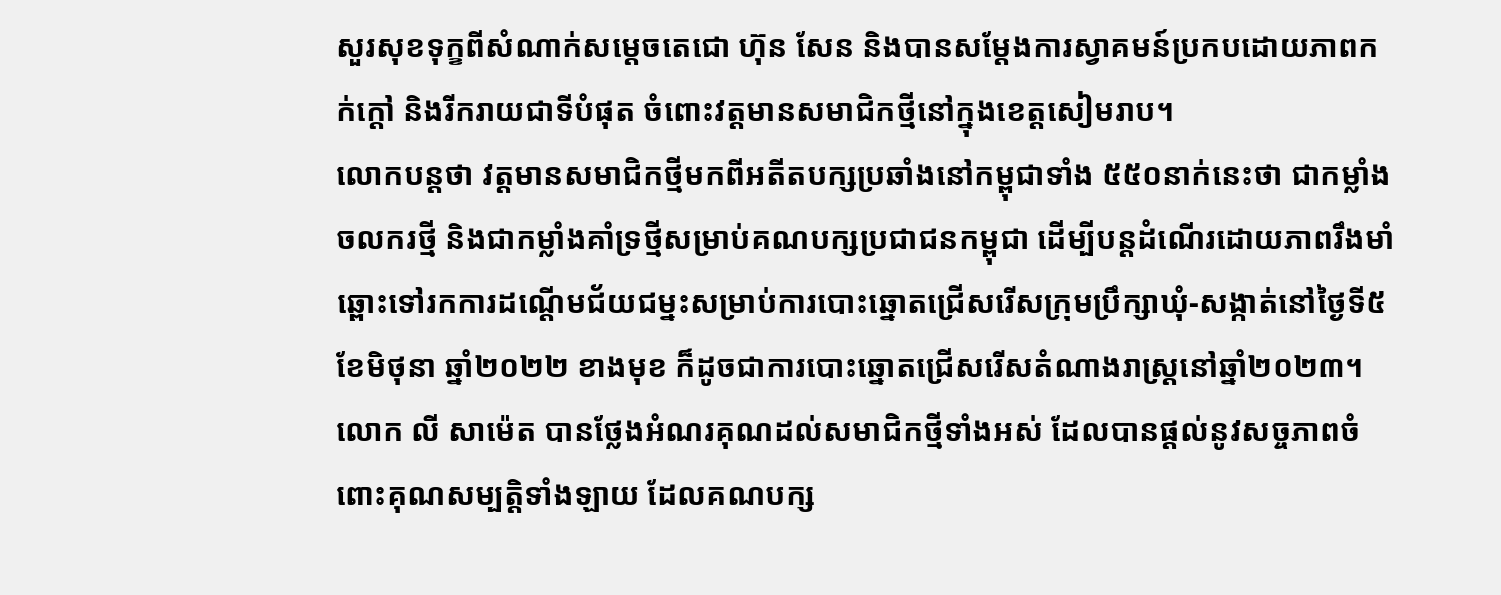សួរសុខទុក្ខពីសំណាក់សម្តេចតេជោ ហ៊ុន សែន និងបានសម្តែងការស្វាគមន៍ប្រកបដោយភាពកក់ក្តៅ និងរីករាយជាទីបំផុត ចំពោះវត្តមានសមាជិកថ្មីនៅក្នុងខេត្តសៀមរាប។
លោកបន្តថា វត្តមានសមាជិកថ្មីមកពីអតីតបក្សប្រឆាំងនៅកម្ពុជាទាំង ៥៥០នាក់នេះថា ជាកម្លាំងចលករថ្មី និងជាកម្លាំងគាំទ្រថ្មីសម្រាប់គណបក្សប្រជាជនកម្ពុជា ដើម្បីបន្តដំណើរដោយភាពរឹងមាំឆ្ពោះទៅរកការដណ្តើមជ័យជម្នះសម្រាប់ការបោះឆ្នោតជ្រើសរើសក្រុមប្រឹក្សាឃុំ-សង្កាត់នៅថ្ងៃទី៥ ខែមិថុនា ឆ្នាំ២០២២ ខាងមុខ ក៏ដូចជាការបោះឆ្នោតជ្រើសរើសតំណាងរាស្ត្រនៅឆ្នាំ២០២៣។
លោក លី សាម៉េត បានថ្លែងអំណរគុណដល់សមាជិកថ្មីទាំងអស់ ដែលបានផ្តល់នូវសច្ចភាពចំពោះគុណសម្បត្តិទាំងឡាយ ដែលគណបក្ស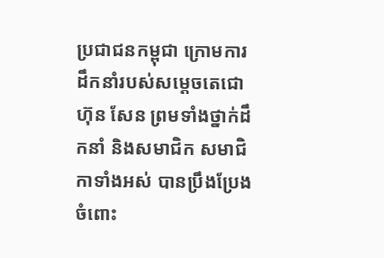ប្រជាជនកម្ពុជា ក្រោមការដឹកនាំរបស់សម្តេចតេជោ ហ៊ុន សែន ព្រមទាំងថ្នាក់ដឹកនាំ និងសមាជិក សមាជិកាទាំងអស់ បានប្រឹងប្រែងចំពោះ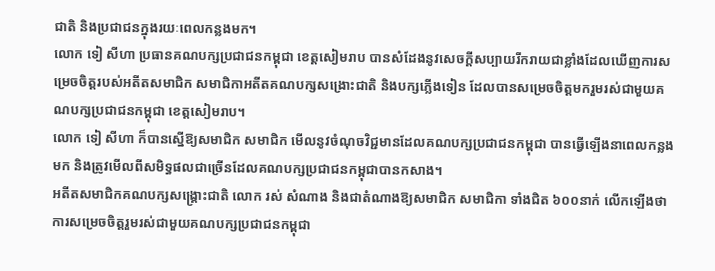ជាតិ និងប្រជាជនក្នុងរយៈពេលកន្លងមក។
លោក ទៀ សីហា ប្រធានគណបក្សប្រជាជនកម្ពុជា ខេត្តសៀមរាប បានសំដែងនូវសេចក្តីសប្បាយរីករាយជាខ្លាំងដែលឃើញការសម្រេចចិត្តរបស់អតីតសមាជិក សមាជិកាអតីតគណបក្សសង្រោះជាតិ និងបក្សភ្លើងទៀន ដែលបានសម្រេចចិត្តមករួមរស់ជាមួយគណបក្សប្រជាជនកម្ពុជា ខេត្តសៀមរាប។
លោក ទៀ សីហា ក៏បានស្នើឱ្យសមាជិក សមាជិក មើលនូវចំណុចវិជ្ជមានដែលគណបក្សប្រជាជនកម្ពុជា បានធ្វើឡើងនាពេលកន្លងមក និងត្រូវមើលពីសមិទ្ធផលជាច្រើនដែលគណបក្សប្រជាជនកម្ពុជាបានកសាង។
អតីតសមាជិកគណបក្សសង្រ្គោះជាតិ លោក រស់ សំណាង និងជាតំណាងឱ្យសមាជិក សមាជិកា ទាំងជិត ៦០០នាក់ លើកឡើងថា ការសម្រេចចិត្តរួមរស់ជាមួយគណបក្សប្រជាជនកម្ពុជា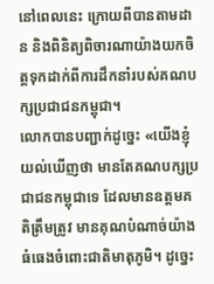នៅពេលនេះ ក្រោយពីបានតាមដាន និងពិនិត្យពិចារណាយ៉ាងយកចិត្តទុកដាក់ពីការដឹកនាំរបស់គណបក្សប្រជាជនកម្ពុជា។
លោកបានបញ្ជាក់ដូច្នេះ «យើងខ្ញុំយល់ឃើញថា មានតែគណបក្សប្រជាជនកម្ពុជាទេ ដែលមានឧត្តមគតិត្រឹមត្រូវ មានគុណបំណាច់យ៉ាងធំធេងចំពោះជាតិមាតុភូមិ។ ដូច្នេះ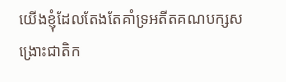យើងខ្ញុំដែលតែងតែគាំទ្រអតីតគណបក្សសង្រោះជាតិក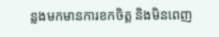ន្លងមកមានការខកចិត្ត និងមិនពេញ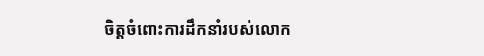ចិត្តចំពោះការដឹកនាំរបស់លោក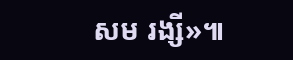សម រង្សី»៕